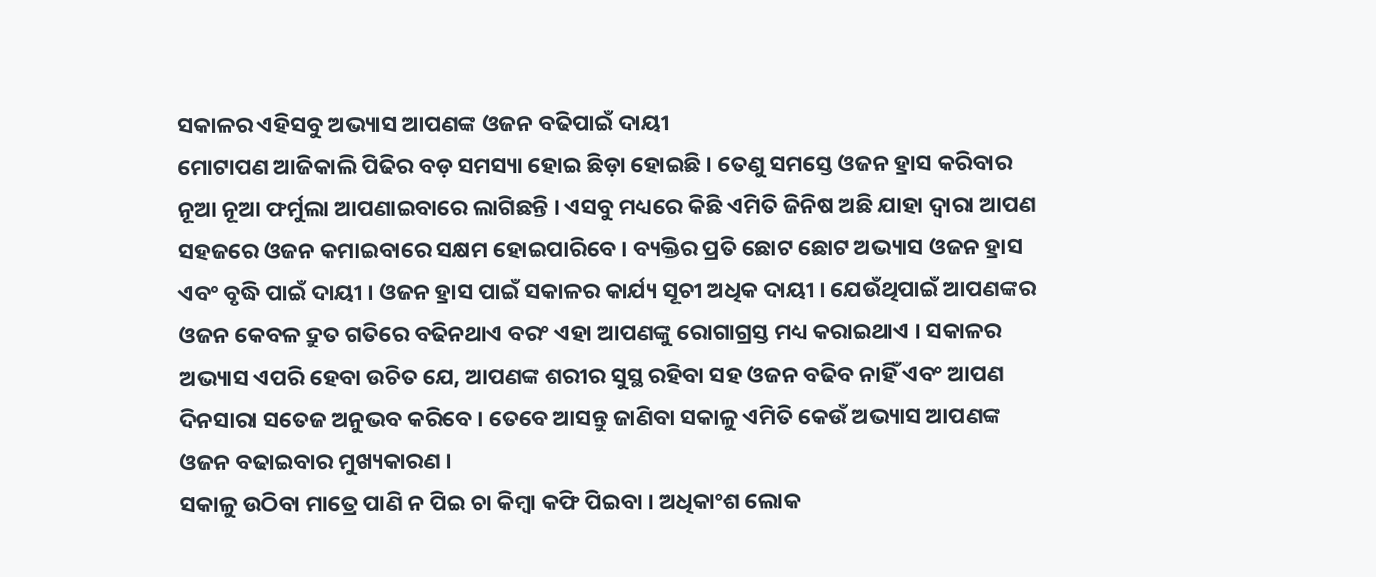ସକାଳର ଏହିସବୁ ଅଭ୍ୟାସ ଆପଣଙ୍କ ଓଜନ ବଢିପାଇଁ ଦାୟୀ
ମୋଟାପଣ ଆଜିକାଲି ପିଢିର ବଡ଼ ସମସ୍ୟା ହୋଇ ଛିଡ଼ା ହୋଇଛି । ତେଣୁ ସମସ୍ତେ ଓଜନ ହ୍ରାସ କରିବାର ନୂଆ ନୂଆ ଫର୍ମୁଲା ଆପଣାଇବାରେ ଲାଗିଛନ୍ତି । ଏସବୁ ମଧ୍ୟରେ କିଛି ଏମିତି ଜିନିଷ ଅଛି ଯାହା ଦ୍ୱାରା ଆପଣ ସହଜରେ ଓଜନ କମାଇବାରେ ସକ୍ଷମ ହୋଇପାରିବେ । ବ୍ୟକ୍ତିର ପ୍ରତି ଛୋଟ ଛୋଟ ଅଭ୍ୟାସ ଓଜନ ହ୍ରାସ ଏବଂ ବୃଦ୍ଧି ପାଇଁ ଦାୟୀ । ଓଜନ ହ୍ରାସ ପାଇଁ ସକାଳର କାର୍ଯ୍ୟ ସୂଚୀ ଅଧିକ ଦାୟୀ । ଯେଉଁଥିପାଇଁ ଆପଣଙ୍କର ଓଜନ କେବଳ ଦ୍ରୁତ ଗତିରେ ବଢିନଥାଏ ବରଂ ଏହା ଆପଣଙ୍କୁ ରୋଗାଗ୍ରସ୍ତ ମଧ୍ୟ କରାଇଥାଏ । ସକାଳର ଅଭ୍ୟାସ ଏପରି ହେବା ଉଚିତ ଯେ, ଆପଣଙ୍କ ଶରୀର ସୁସ୍ଥ ରହିବା ସହ ଓଜନ ବଢିବ ନାହିଁ ଏବଂ ଆପଣ ଦିନସାରା ସତେଜ ଅନୁଭବ କରିବେ । ତେବେ ଆସନ୍ତୁ ଜାଣିବା ସକାଳୁ ଏମିତି କେଉଁ ଅଭ୍ୟାସ ଆପଣଙ୍କ ଓଜନ ବଢାଇବାର ମୁଖ୍ୟକାରଣ ।
ସକାଳୁ ଉଠିବା ମାତ୍ରେ ପାଣି ନ ପିଇ ଚା କିମ୍ବା କଫି ପିଇବା । ଅଧିକାଂଶ ଲୋକ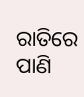ରାତିରେ ପାଣି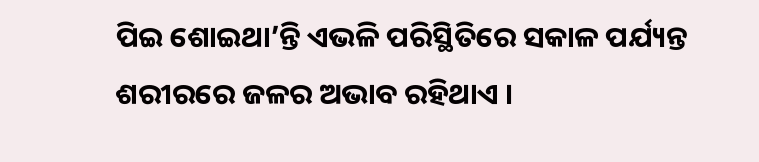ପିଇ ଶୋଇଥା’ନ୍ତି ଏଭଳି ପରିସ୍ଥିତିରେ ସକାଳ ପର୍ଯ୍ୟନ୍ତ ଶରୀରରେ ଜଳର ଅଭାବ ରହିଥାଏ ।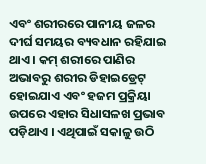ଏବଂ ଶରୀରରେ ପାନୀୟ ଜଳର ଦୀର୍ଘ ସମୟର ବ୍ୟବଧାନ ରହିଯାଇ ଥାଏ । କମ୍ ଶରୀରେ ପାଣିର ଅଭାବରୁ ଶରୀର ଡିହାଇଡ୍ରେଟ୍ ହୋଇଯାଏ ଏବଂ ହଜମ ପ୍ରକ୍ରିୟା ଉପରେ ଏହାର ସିଧାସଳଖ ପ୍ରଭାବ ପଡ଼ିଥାଏ । ଏଥିପାଇଁ ସକାଳୁ ଉଠି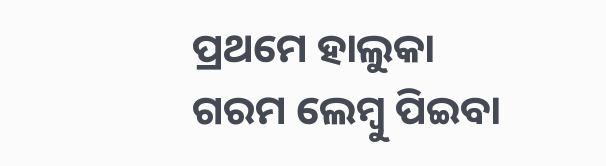ପ୍ରଥମେ ହାଲୁକା ଗରମ ଲେମ୍ବୁ ପିଇବା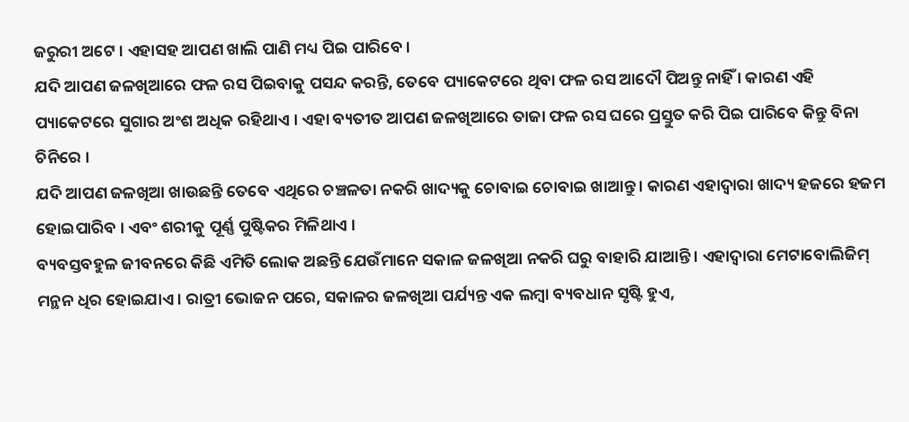ଜରୁରୀ ଅଟେ । ଏହାସହ ଆପଣ ଖାଲି ପାଣି ମଧ୍ୟ ପିଇ ପାରିବେ ।
ଯଦି ଆପଣ ଜଳଖିଆରେ ଫଳ ରସ ପିଇବାକୁ ପସନ୍ଦ କରନ୍ତି, ତେବେ ପ୍ୟାକେଟରେ ଥିବା ଫଳ ରସ ଆଦୌ ପିଅନ୍ତୁ ନାହିଁ । କାରଣ ଏହି ପ୍ୟାକେଟରେ ସୁଗାର ଅଂଶ ଅଧିକ ରହିଥାଏ । ଏହା ବ୍ୟତୀତ ଆପଣ ଜଳଖିଆରେ ତାଜା ଫଳ ରସ ଘରେ ପ୍ରସ୍ତୁତ କରି ପିଇ ପାରିବେ କିନ୍ତୁ ବିନା ଚିନିରେ ।
ଯଦି ଆପଣ ଜଳଖିଆ ଖାଉଛନ୍ତି ତେବେ ଏଥିରେ ଚଞ୍ଚଳତା ନକରି ଖାଦ୍ୟକୁ ଚୋବାଇ ଚୋବାଇ ଖାଆନ୍ତୁ । କାରଣ ଏହାଦ୍ୱାରା ଖାଦ୍ୟ ହଜରେ ହଜମ ହୋଇପାରିବ । ଏବଂ ଶରୀକୁ ପୂର୍ଣ୍ଣ ପୁଷ୍ଟିକର ମିଳିଥାଏ ।
ବ୍ୟବସ୍ତବହୁଳ ଜୀବନରେ କିଛି ଏମିତି ଲୋକ ଅଛନ୍ତି ଯେଉଁମାନେ ସକାଳ ଜଳଖିଆ ନକରି ଘରୁ ବାହାରି ଯାଆନ୍ତି । ଏହାଦ୍ୱାରା ମେଟାବୋଲିଜିମ୍ ମନ୍ଥନ ଧିର ହୋଇଯାଏ । ରାତ୍ରୀ ଭୋଜନ ପରେ, ସକାଳର ଜଳଖିଆ ପର୍ଯ୍ୟନ୍ତ ଏକ ଲମ୍ବା ବ୍ୟବଧାନ ସୃଷ୍ଟି ହୁଏ,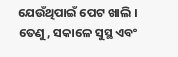ଯେଉଁଥିପାଇଁ ପେଟ ଖାଲି । ତେଣୁ, ସକାଳେ ସୁସ୍ଥ ଏବଂ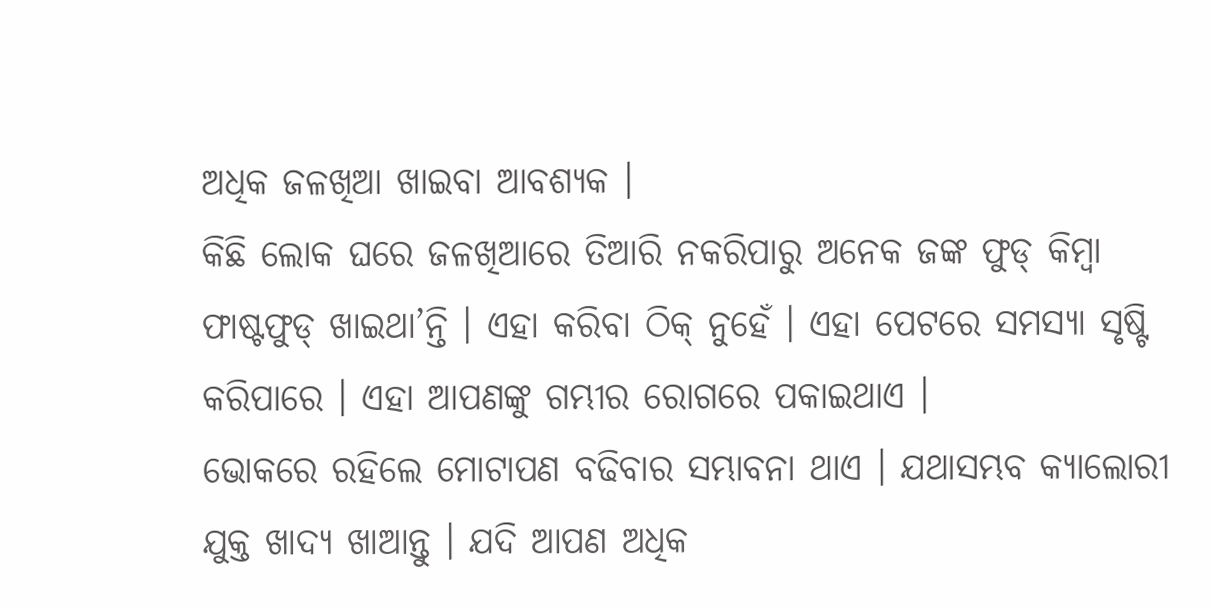ଅଧିକ ଜଳଖିଆ ଖାଇବା ଆବଶ୍ୟକ ।
କିଛି ଲୋକ ଘରେ ଜଳଖିଆରେ ତିଆରି ନକରିପାରୁ ଅନେକ ଜଙ୍କ ଫୁଡ୍ କିମ୍ବା ଫାଷ୍ଟଫୁଡ୍ ଖାଇଥା’ନ୍ତି । ଏହା କରିବା ଠିକ୍ ନୁହେଁ । ଏହା ପେଟରେ ସମସ୍ୟା ସୃଷ୍ଟି କରିପାରେ । ଏହା ଆପଣଙ୍କୁ ଗମ୍ଭୀର ରୋଗରେ ପକାଇଥାଏ ।
ଭୋକରେ ରହିଲେ ମୋଟାପଣ ବଢିବାର ସମ୍ଭାବନା ଥାଏ । ଯଥାସମ୍ଭବ କ୍ୟାଲୋରୀ ଯୁକ୍ତ ଖାଦ୍ୟ ଖାଆନ୍ତୁ । ଯଦି ଆପଣ ଅଧିକ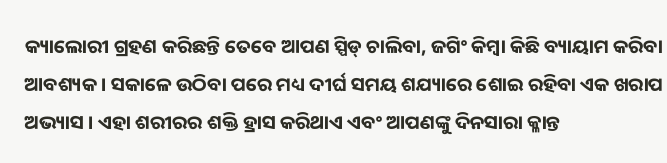କ୍ୟାଲୋରୀ ଗ୍ରହଣ କରିଛନ୍ତି ତେବେ ଆପଣ ସ୍ପିଡ୍ ଚାଲିବା, ଜଗିଂ କିମ୍ବା କିଛି ବ୍ୟାୟାମ କରିବା ଆବଶ୍ୟକ । ସକାଳେ ଉଠିବା ପରେ ମଧ୍ୟ ଦୀର୍ଘ ସମୟ ଶଯ୍ୟାରେ ଶୋଇ ରହିବା ଏକ ଖରାପ ଅଭ୍ୟାସ । ଏହା ଶରୀରର ଶକ୍ତି ହ୍ରାସ କରିଥାଏ ଏବଂ ଆପଣଙ୍କୁ ଦିନସାରା କ୍ଳାନ୍ତ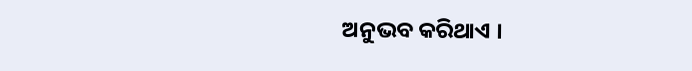ଅନୁଭବ କରିଥାଏ ।